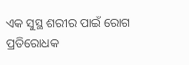ଏକ ସୁସ୍ଥ ଶରୀର ପାଇଁ ରୋଗ ପ୍ରତିରୋଧକ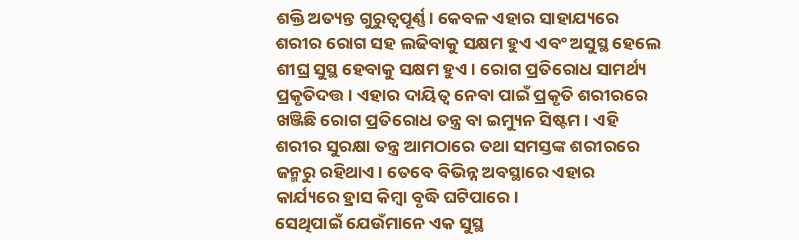ଶକ୍ତି ଅତ୍ୟନ୍ତ ଗୁରୁତ୍ୱପୂର୍ଣ୍ଣ। କେବଳ ଏହାର ସାହାଯ୍ୟରେ ଶରୀର ରୋଗ ସହ ଲଢିବାକୁ ସକ୍ଷମ ହୁଏ ଏବଂ ଅସୁସ୍ଥ ହେଲେ ଶୀଘ୍ର ସୁସ୍ଥ ହେବାକୁ ସକ୍ଷମ ହୁଏ। ରୋଗ ପ୍ରତିରୋଧ ସାମର୍ଥ୍ୟ ପ୍ରକୃତିଦତ୍ତ। ଏହାର ଦାୟିତ୍ୱ ନେବା ପାଇଁ ପ୍ରକୃତି ଶରୀରରେ ଖଞ୍ଜିଛି ରୋଗ ପ୍ରତିରୋଧ ତନ୍ତ୍ର ବା ଇମ୍ୟୁନ ସିଷ୍ଟମ। ଏହି ଶରୀର ସୁରକ୍ଷା ତନ୍ତ୍ର ଆମଠାରେ ତଥା ସମସ୍ତଙ୍କ ଶରୀରରେ ଜନ୍ମରୁ ରହିଥାଏ। ତେବେ ବିଭିନ୍ନ ଅବସ୍ଥାରେ ଏହାର କାର୍ଯ୍ୟରେ ହ୍ରାସ କିମ୍ବା ବୃଦ୍ଧି ଘଟିପାରେ।
ସେଥିପାଇଁ ଯେଉଁମାନେ ଏକ ସୁସ୍ଥ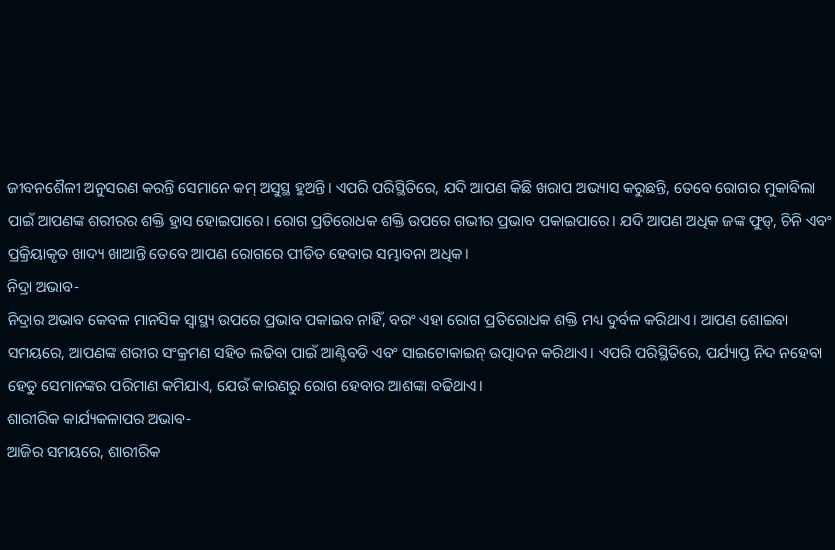ଜୀବନଶୈଳୀ ଅନୁସରଣ କରନ୍ତି ସେମାନେ କମ୍ ଅସୁସ୍ଥ ହୁଅନ୍ତି। ଏପରି ପରିସ୍ଥିତିରେ, ଯଦି ଆପଣ କିଛି ଖରାପ ଅଭ୍ୟାସ କରୁଛନ୍ତି, ତେବେ ରୋଗର ମୁକାବିଲା ପାଇଁ ଆପଣଙ୍କ ଶରୀରର ଶକ୍ତି ହ୍ରାସ ହୋଇପାରେ। ରୋଗ ପ୍ରତିରୋଧକ ଶକ୍ତି ଉପରେ ଗଭୀର ପ୍ରଭାବ ପକାଇପାରେ। ଯଦି ଆପଣ ଅଧିକ ଜଙ୍କ ଫୁଡ୍, ଚିନି ଏବଂ ପ୍ରକ୍ରିୟାକୃତ ଖାଦ୍ୟ ଖାଆନ୍ତି ତେବେ ଆପଣ ରୋଗରେ ପୀଡିତ ହେବାର ସମ୍ଭାବନା ଅଧିକ।
ନିଦ୍ରା ଅଭାବ-
ନିଦ୍ରାର ଅଭାବ କେବଳ ମାନସିକ ସ୍ୱାସ୍ଥ୍ୟ ଉପରେ ପ୍ରଭାବ ପକାଇବ ନାହିଁ, ବରଂ ଏହା ରୋଗ ପ୍ରତିରୋଧକ ଶକ୍ତି ମଧ୍ୟ ଦୁର୍ବଳ କରିଥାଏ। ଆପଣ ଶୋଇବା ସମୟରେ, ଆପଣଙ୍କ ଶରୀର ସଂକ୍ରମଣ ସହିତ ଲଢିବା ପାଇଁ ଆଣ୍ଟିବଡି ଏବଂ ସାଇଟୋକାଇନ୍ ଉତ୍ପାଦନ କରିଥାଏ। ଏପରି ପରିସ୍ଥିତିରେ, ପର୍ଯ୍ୟାପ୍ତ ନିଦ ନହେବା ହେତୁ ସେମାନଙ୍କର ପରିମାଣ କମିଯାଏ, ଯେଉଁ କାରଣରୁ ରୋଗ ହେବାର ଆଶଙ୍କା ବଢିଥାଏ।
ଶାରୀରିକ କାର୍ଯ୍ୟକଳାପର ଅଭାବ-
ଆଜିର ସମୟରେ, ଶାରୀରିକ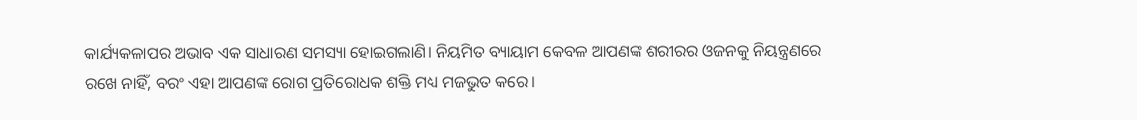କାର୍ଯ୍ୟକଳାପର ଅଭାବ ଏକ ସାଧାରଣ ସମସ୍ୟା ହୋଇଗଲାଣି। ନିୟମିତ ବ୍ୟାୟାମ କେବଳ ଆପଣଙ୍କ ଶରୀରର ଓଜନକୁ ନିୟନ୍ତ୍ରଣରେ ରଖେ ନାହିଁ, ବରଂ ଏହା ଆପଣଙ୍କ ରୋଗ ପ୍ରତିରୋଧକ ଶକ୍ତି ମଧ୍ୟ ମଜଭୁତ କରେ।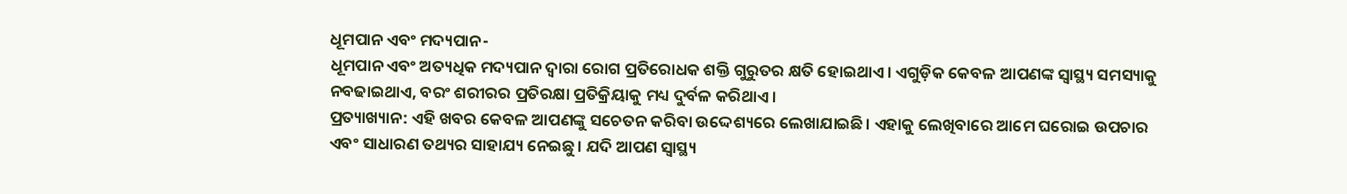ଧୂମପାନ ଏବଂ ମଦ୍ୟପାନ-
ଧୂମପାନ ଏବଂ ଅତ୍ୟଧିକ ମଦ୍ୟପାନ ଦ୍ୱାରା ରୋଗ ପ୍ରତିରୋଧକ ଶକ୍ତି ଗୁରୁତର କ୍ଷତି ହୋଇଥାଏ। ଏଗୁଡ଼ିକ କେବଳ ଆପଣଙ୍କ ସ୍ୱାସ୍ଥ୍ୟ ସମସ୍ୟାକୁ ନବଢାଇଥାଏ, ବରଂ ଶରୀରର ପ୍ରତିରକ୍ଷା ପ୍ରତିକ୍ରିୟାକୁ ମଧ୍ୟ ଦୁର୍ବଳ କରିଥାଏ।
ପ୍ରତ୍ୟାଖ୍ୟାନ: ଏହି ଖବର କେବଳ ଆପଣଙ୍କୁ ସଚେତନ କରିବା ଉଦ୍ଦେଶ୍ୟରେ ଲେଖାଯାଇଛି। ଏହାକୁ ଲେଖିବାରେ ଆମେ ଘରୋଇ ଉପଚାର ଏବଂ ସାଧାରଣ ତଥ୍ୟର ସାହାଯ୍ୟ ନେଇଛୁ। ଯଦି ଆପଣ ସ୍ୱାସ୍ଥ୍ୟ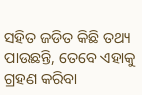ସହିତ ଜଡିତ କିଛି ତଥ୍ୟ ପାଉଛନ୍ତି, ତେବେ ଏହାକୁ ଗ୍ରହଣ କରିବା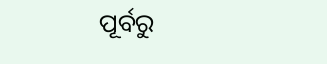ପୂର୍ବରୁ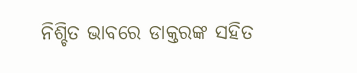ନିଶ୍ଚିତ ଭାବରେ ଡାକ୍ତରଙ୍କ ସହିତ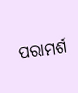ପରାମର୍ଶ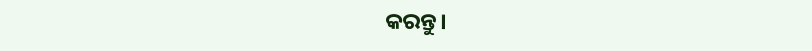କରନ୍ତୁ।